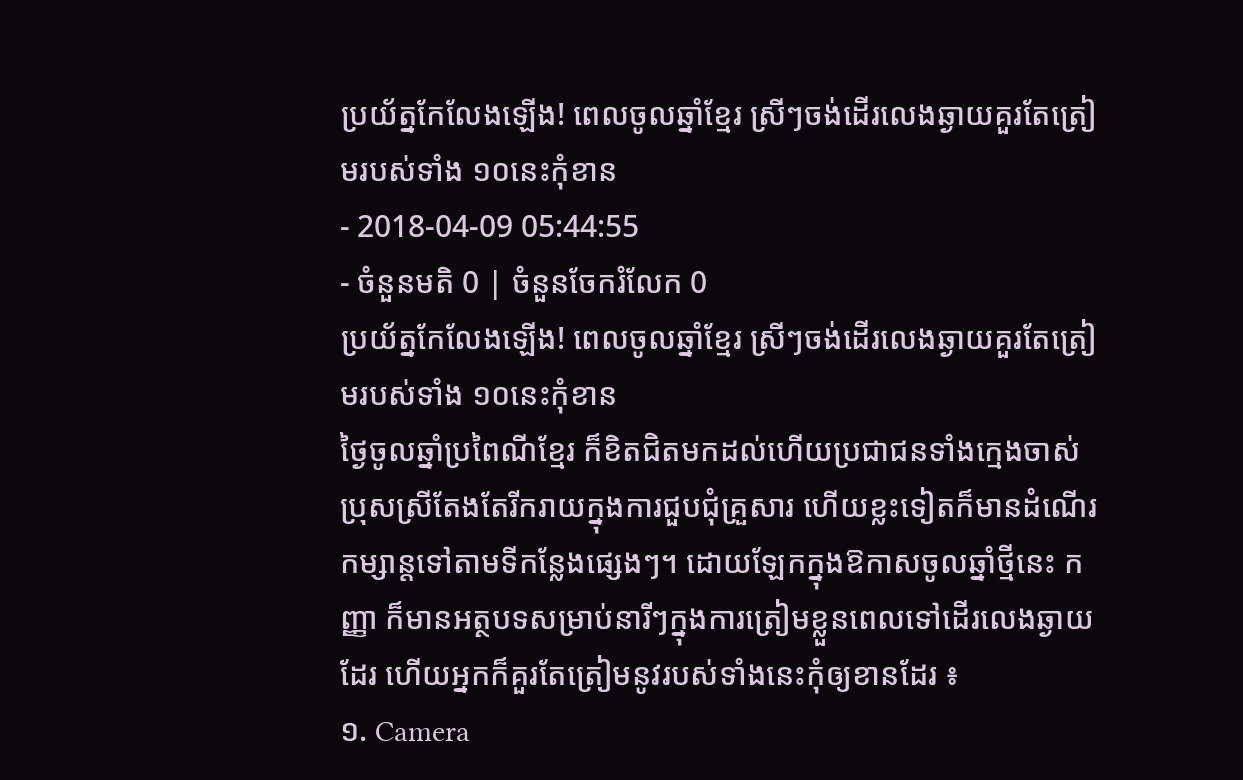ប្រយ័ត្នកែលែងឡើង! ពេលចូលឆ្នាំខ្មែរ ស្រីៗចង់ដើរលេងឆ្ងាយគួរតែត្រៀមរបស់ទាំង ១០នេះកុំខាន
- 2018-04-09 05:44:55
- ចំនួនមតិ 0 | ចំនួនចែករំលែក 0
ប្រយ័ត្នកែលែងឡើង! ពេលចូលឆ្នាំខ្មែរ ស្រីៗចង់ដើរលេងឆ្ងាយគួរតែត្រៀមរបស់ទាំង ១០នេះកុំខាន
ថ្ងៃចូលឆ្នាំប្រពៃណីខ្មែរ ក៏ខិតជិតមកដល់ហើយប្រជាជនទាំងក្មេងចាស់ ប្រុសស្រីតែងតែរីករាយក្នុងការជួបជុំគ្រួសារ ហើយខ្លះទៀតក៏មានដំណើរកម្សាន្តទៅតាមទីកន្លែងផ្សេងៗ។ ដោយឡែកក្នុងឱកាសចូលឆ្នាំថ្មីនេះ កញ្ញា ក៏មានអត្ថបទសម្រាប់នារីៗក្នុងការត្រៀមខ្លួនពេលទៅដើរលេងឆ្ងាយដែរ ហើយអ្នកក៏គួរតែត្រៀមនូវរបស់ទាំងនេះកុំឲ្យខានដែរ ៖
១. Camera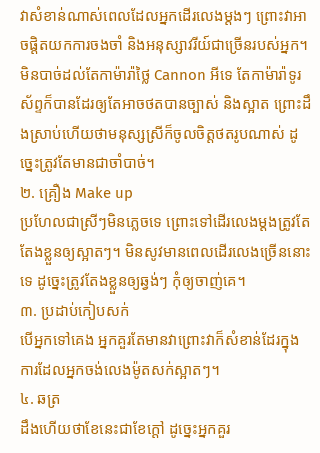វាសំខាន់ណាស់ពេលដែលអ្នកដើរលេងម្ដងៗ ព្រោះវាអាចផ្ដិតយកការចងចាំ និងអនុស្សាវរីយ៍ជាច្រើនរបស់អ្នក។ មិនបាច់ដល់តែកាម៉ារ៉ាថ្លៃ Cannon អីទេ តែកាម៉ារ៉ាទូរស័ព្ទក៏បានដែរឲ្យតែអាចថតបានច្បាស់ និងស្អាត ព្រោះដឹងស្រាប់ហើយថាមនុស្សស្រីក៏ចូលចិត្តថតរូបណាស់ ដូច្នេះត្រូវតែមានជាចាំបាច់។
២. គ្រឿង Make up
ប្រហែលជាស្រីៗមិនភ្លេចទេ ព្រោះទៅដើរលេងម្ដងត្រូវតែតែងខ្លួនឲ្យស្អាតៗ។ មិនសូវមានពេលដើរលេងច្រើននោះទេ ដូច្នេះត្រូវតែងខ្លួនឲ្យឆ្វង់ៗ កុំឲ្យចាញ់គេ។
៣. ប្រដាប់កៀបសក់
បើអ្នកទៅគេង អ្នកគួរតែមានវាព្រោះវាក៏សំខាន់ដែរក្នុងការដែលអ្នកចង់លេងម៉ូតសក់ស្អាតៗ។
៤. ឆត្រ
ដឹងហើយថាខែនេះជាខែក្ដៅ ដូច្នេះអ្នកគួរ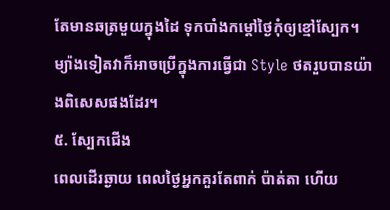តែមានឆត្រមួយក្នុងដៃ ទុកបាំងកម្ដៅថ្ងៃកុំឲ្យខ្មៅស្បែក។ ម្យ៉ាងទៀតវាក៏អាចប្រើក្នុងការធ្វើជា Style ថតរួបបានយ៉ាងពិសេសផងដែរ។
៥. ស្បែកជើង
ពេលដើរឆ្ងាយ ពេលថ្ងៃអ្នកគួរតែពាក់ ប៉ាត់តា ហើយ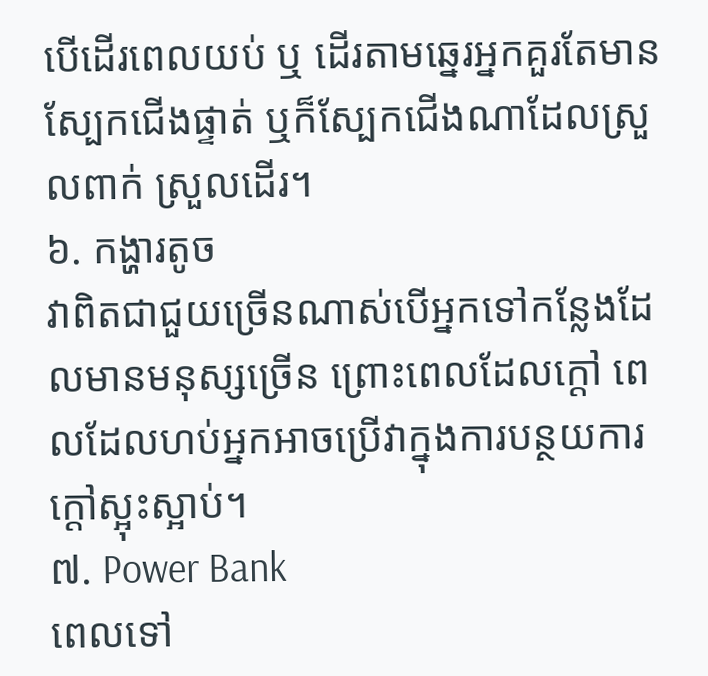បើដើរពេលយប់ ឬ ដើរតាមឆ្នេរអ្នកគួរតែមានស្បែកជើងផ្ទាត់ ឬក៏ស្បែកជើងណាដែលស្រួលពាក់ ស្រួលដើរ។
៦. កង្ហារតូច
វាពិតជាជួយច្រើនណាស់បើអ្នកទៅកន្លែងដែលមានមនុស្សច្រើន ព្រោះពេលដែលក្ដៅ ពេលដែលហប់អ្នកអាចប្រើវាក្នុងការបន្ថយការក្ដៅស្អុះស្អាប់។
៧. Power Bank
ពេលទៅ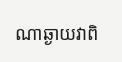ណាឆ្ងាយវាពិ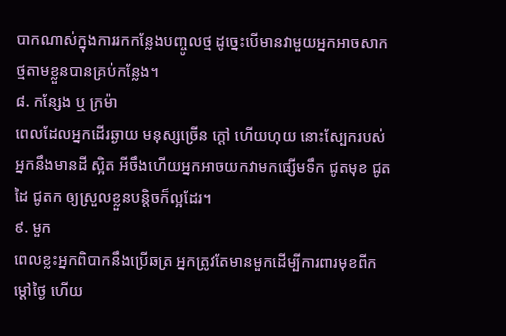បាកណាស់ក្នុងការរកកន្លែងបញ្ចូលថ្ម ដូច្នេះបើមានវាមួយអ្នកអាចសាកថ្មតាមខ្លួនបានគ្រប់កន្លែង។
៨. កន្សែង ឬ ក្រម៉ា
ពេលដែលអ្នកដើរឆ្ងាយ មនុស្សច្រើន ក្ដៅ ហើយហុយ នោះស្បែករបស់អ្នកនឹងមានដី ស្អិត អីចឹងហើយអ្នកអាចយកវាមកផ្សើមទឹក ជូតមុខ ជូតដៃ ជូតក ឲ្យស្រួលខ្លួនបន្តិចក៏ល្អដែរ។
៩. មួក
ពេលខ្លះអ្នកពិបាកនឹងប្រើឆត្រ អ្នកត្រូវតែមានមួកដើម្បីការពារមុខពីកម្ដៅថ្ងៃ ហើយ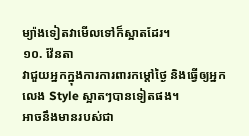ម្យ៉ាងទៀតវាមើលទៅក៏ស្អាតដែរ។
១០. វ៉ែនតា
វាជួយអ្នកក្នុងការការពារកម្ដៅថ្ងៃ និងធ្វើឲ្យអ្នកលេង Style ស្អាតៗបានទៀតផង។
អាចនឹងមានរបស់ជា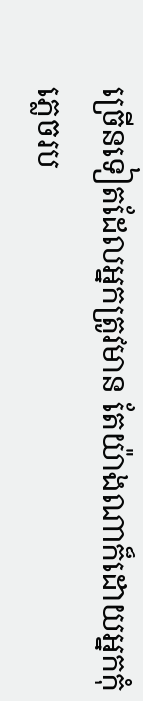ច្រើនទៀតដែលអ្នកត្រូវមាន តែយ៉ាងណាក៏ដោយអ្នកកុំភ្លេចរប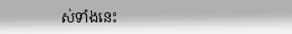ស់ទាំងនេះ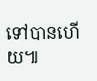ទៅបានហើយ៕